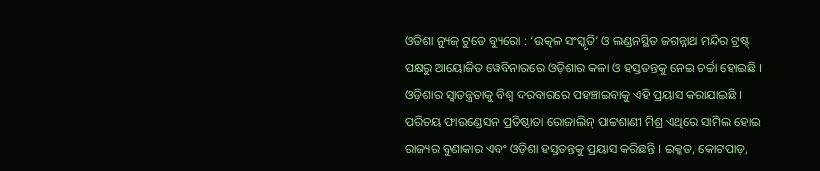ଓଡିଶା ନ୍ୟୁଜ୍ ଟୁଡେ ବ୍ୟୁରୋ : ‘ଉତ୍କଳ ସଂସ୍କୃତି’ ଓ ଲଣ୍ଡନସ୍ଥିତ ଜଗନ୍ନାଥ ମନ୍ଦିର ଟ୍ରଷ୍ଟ୍ ପକ୍ଷରୁ ଆୟୋଜିତ ୱେବିନାରରେ ଓଡ଼ିଶାର କଳା ଓ ହସ୍ତତନ୍ତକୁ ନେଇ ଚର୍ଚ୍ଚା ହୋଇଛି । ଓଡ଼ିଶାର ସ୍ୱାତନ୍ତ୍ରତାକୁ ବିଶ୍ୱ ଦରବାରରେ ପହଞ୍ଚାଇବାକୁ ଏହି ପ୍ରୟାସ କରାଯାଇଛି ।
ପରିଚୟ ଫାଉଣ୍ଡେସନ ପ୍ରତିଷ୍ଠାତା ରୋଜାଲିନ୍ ପାଟ୍ଟଶାଣୀ ମିଶ୍ର ଏଥିରେ ସାମିଲ ହୋଇ ରାଜ୍ୟର ବୁଣାକାର ଏବଂ ଓଡ଼ିଶା ହସ୍ତତନ୍ତକୁ ପ୍ରୟାସ କରିଛନ୍ତି । ଇକ୍କତ, କୋଟପାଡ଼,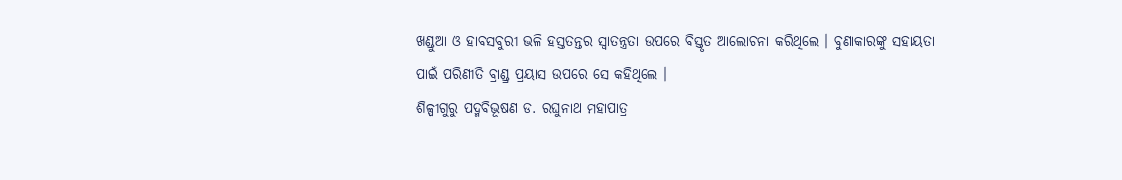ଖଣ୍ଡୁଆ ଓ ହାବସବୁରୀ ଭଳି ହସ୍ତତନ୍ତର ସ୍ୱାତନ୍ତ୍ରତା ଉପରେ ବିସ୍ତୃତ ଆଲୋଚନା କରିଥିଲେ । ବୁଣାକାରଙ୍କୁ ସହାୟତା ପାଇଁ ପରିଣୀତି ବ୍ରାଣ୍ଡ୍ର ପ୍ରୟାସ ଉପରେ ସେ କହିଥିଲେ ।
ଶିଳ୍ପୀଗୁରୁ ପଦ୍ମବିଭୂଷଣ ଡ. ରଘୁନାଥ ମହାପାତ୍ର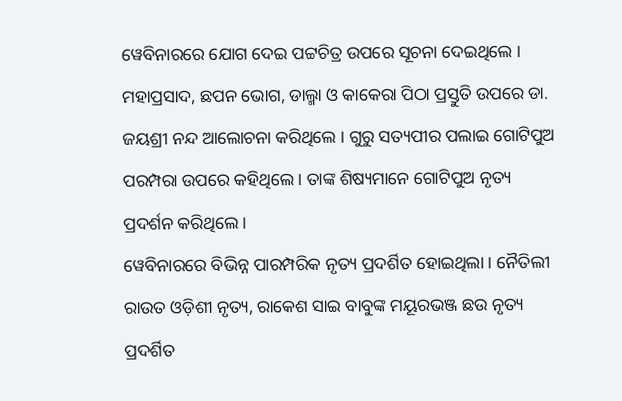ୱେବିନାରରେ ଯୋଗ ଦେଇ ପଟ୍ଟଚିତ୍ର ଉପରେ ସୂଚନା ଦେଇଥିଲେ । ମହାପ୍ରସାଦ, ଛପନ ଭୋଗ, ଡାଲ୍ମା ଓ କାକେରା ପିଠା ପ୍ରସ୍ତୁତି ଉପରେ ଡା. ଜୟଶ୍ରୀ ନନ୍ଦ ଆଲୋଚନା କରିଥିଲେ । ଗୁରୁ ସତ୍ୟପୀର ପଲାଇ ଗୋଟିପୁଅ ପରମ୍ପରା ଉପରେ କହିଥିଲେ । ତାଙ୍କ ଶିଷ୍ୟମାନେ ଗୋଟିପୁଅ ନୃତ୍ୟ ପ୍ରଦର୍ଶନ କରିଥିଲେ ।
ୱେବିନାରରେ ବିଭିନ୍ନ ପାରମ୍ପରିକ ନୃତ୍ୟ ପ୍ରଦର୍ଶିତ ହୋଇଥିଲା । ନୈତିଲୀ ରାଉତ ଓଡ଼ିଶୀ ନୃତ୍ୟ, ରାକେଶ ସାଇ ବାବୁଙ୍କ ମୟୂରଭଞ୍ଜ ଛଉ ନୃତ୍ୟ ପ୍ରଦର୍ଶିତ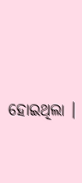ହୋଇଥିଲା ।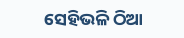ସେହିଭଳି ଠିଆ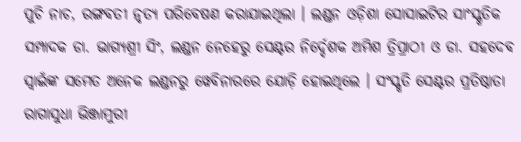ପୁଚି ନାଚ, ରଙ୍ଗବତୀ ନୃତ୍ୟ ପରିବେଷଣ କରାଯାଇଥିଲା । ଲଣ୍ଡନ ଓଡ଼ିଶା ସୋସାଇଟିର ସାଂସ୍କୃତିକ ସମ୍ପାଦକ ଡା. ଭାଗ୍ୟଶ୍ରୀ ସିଂ, ଲଣ୍ଡନ ନେହେରୁ ସେଣ୍ଟର ନିର୍ଦ୍ଦେଶକ ଅମିଶ ତ୍ରିପ୍ରାଠୀ ଓ ଡା. ସହଦେବ ସ୍ୱାଇଁଙ୍କ ସମେତ ଅନେକ ଲଣ୍ଡନରୁ ୱେବିନାରରେ ଯୋଡ଼ି ହୋଇଥିଲେ । ସଂସ୍କୃତି ସେଣ୍ଟର ପ୍ରତିଷ୍ଠାତା ରାଗାସୁଧା ଭିଞ୍ଜାମୁରୀ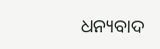ଧନ୍ୟବାଦ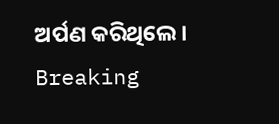ଅର୍ପଣ କରିଥିଲେ ।
Breaking